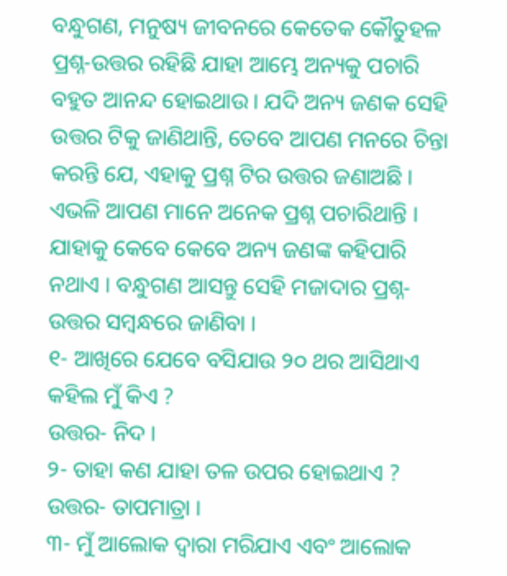ବନ୍ଧୁଗଣ, ମନୁଷ୍ୟ ଜୀବନରେ କେତେକ କୌତୁହଳ ପ୍ରଶ୍ନ-ଉତ୍ତର ରହିଛି ଯାହା ଆମ୍ଭେ ଅନ୍ୟକୁ ପଚାରି ବହୁତ ଆନନ୍ଦ ହୋଇଥାଉ । ଯଦି ଅନ୍ୟ ଜଣକ ସେହି ଉତ୍ତର ଟିକୁ ଜାଣିଥାନ୍ତି, ତେବେ ଆପଣ ମନରେ ଚିନ୍ତା କରନ୍ତି ଯେ, ଏହାକୁ ପ୍ରଶ୍ନ ଟିର ଉତ୍ତର ଜଣାଅଛି ।
ଏଭଳି ଆପଣ ମାନେ ଅନେକ ପ୍ରଶ୍ନ ପଚାରିଥାନ୍ତି । ଯାହାକୁ କେବେ କେବେ ଅନ୍ୟ ଜଣଙ୍କ କହିପାରି ନଥାଏ । ବନ୍ଧୁଗଣ ଆସନ୍ତୁ ସେହି ମଜାଦାର ପ୍ରଶ୍ନ-ଉତ୍ତର ସମ୍ବନ୍ଧରେ ଜାଣିବା ।
୧- ଆଖିରେ ଯେବେ ବସିଯାଉ ୨୦ ଥର ଆସିଥାଏ କହିଲ ମୁଁ କିଏ ?
ଉତ୍ତର- ନିଦ ।
୨- ତାହା କଣ ଯାହା ତଳ ଉପର ହୋଇଥାଏ ?
ଉତ୍ତର- ତାପମାତ୍ରା ।
୩- ମୁଁ ଆଲୋକ ଦ୍ଵାରା ମରିଯାଏ ଏବଂ ଆଲୋକ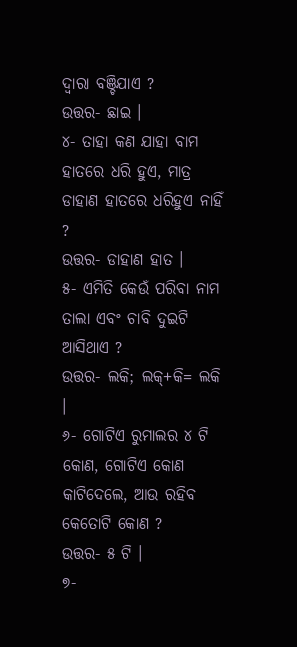ଦ୍ଵାରା ବଞ୍ଚିଯାଏ ?
ଉତ୍ତର- ଛାଇ ।
୪- ତାହା କଣ ଯାହା ବାମ ହାତରେ ଧରି ହୁଏ, ମାତ୍ର ଡାହାଣ ହାତରେ ଧରିହୁଏ ନାହିଁ ?
ଉତ୍ତର- ଡାହାଣ ହାତ ।
୫- ଏମିତି କେଉଁ ପରିବା ନାମ ତାଲା ଏବଂ ଚାବି ଦୁଇଟି ଆସିଥାଏ ?
ଉତ୍ତର- ଲକି; ଲକ୍+କି= ଲକି ।
୬- ଗୋଟିଏ ରୁମାଲର ୪ ଟି କୋଣ, ଗୋଟିଏ କୋଣ କାଟିଦେଲେ, ଆଉ ରହିବ କେତୋଟି କୋଣ ?
ଉତ୍ତର- ୫ ଟି ।
୭-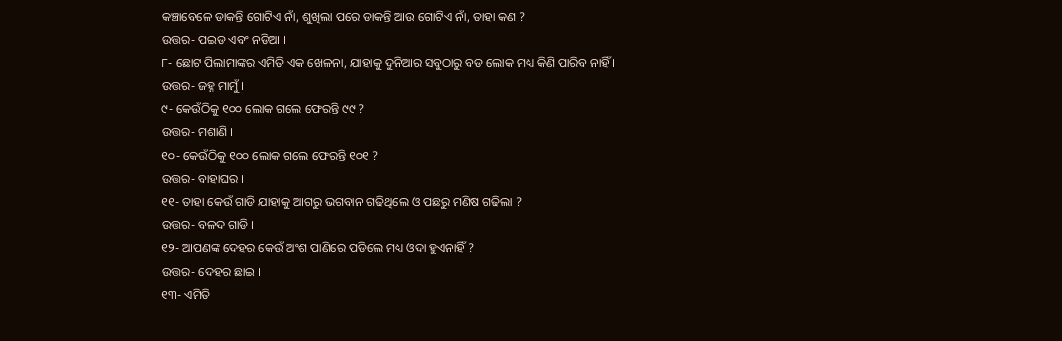କଞ୍ଚାବେଳେ ଡାକନ୍ତି ଗୋଟିଏ ନାଁ, ଶୁଖିଲା ପରେ ଡାକନ୍ତି ଆଉ ଗୋଟିଏ ନାଁ, ତାହା କଣ ?
ଉତ୍ତର- ପଇଡ ଏବଂ ନଡିଆ ।
୮- ଛୋଟ ପିଲାମାଙ୍କର ଏମିତି ଏକ ଖେଳନା, ଯାହାକୁ ଦୁନିଆର ସବୁଠାରୁ ବଡ ଲୋକ ମଧ୍ୟ କିଣି ପାରିବ ନାହିଁ ।
ଉତ୍ତର- ଜହ୍ନ ମାମୁଁ ।
୯- କେଉଁଠିକୁ ୧୦୦ ଲୋକ ଗଲେ ଫେରନ୍ତି ୯୯ ?
ଉତ୍ତର- ମଶାଣି ।
୧୦- କେଉଁଠିକୁ ୧୦୦ ଲୋକ ଗଲେ ଫେରନ୍ତି ୧୦୧ ?
ଉତ୍ତର- ବାହାଘର ।
୧୧- ତାହା କେଉଁ ଗାଡି ଯାହାକୁ ଆଗରୁ ଭଗବାନ ଗଢିଥିଲେ ଓ ପଛରୁ ମଣିଷ ଗଢିଲା ?
ଉତ୍ତର- ବଳଦ ଗାଡି ।
୧୨- ଆପଣଙ୍କ ଦେହର କେଉଁ ଅଂଶ ପାଣିରେ ପଡିଲେ ମଧ୍ୟ ଓଦା ହୁଏନାହିଁ ?
ଉତ୍ତର- ଦେହର ଛାଇ ।
୧୩- ଏମିତି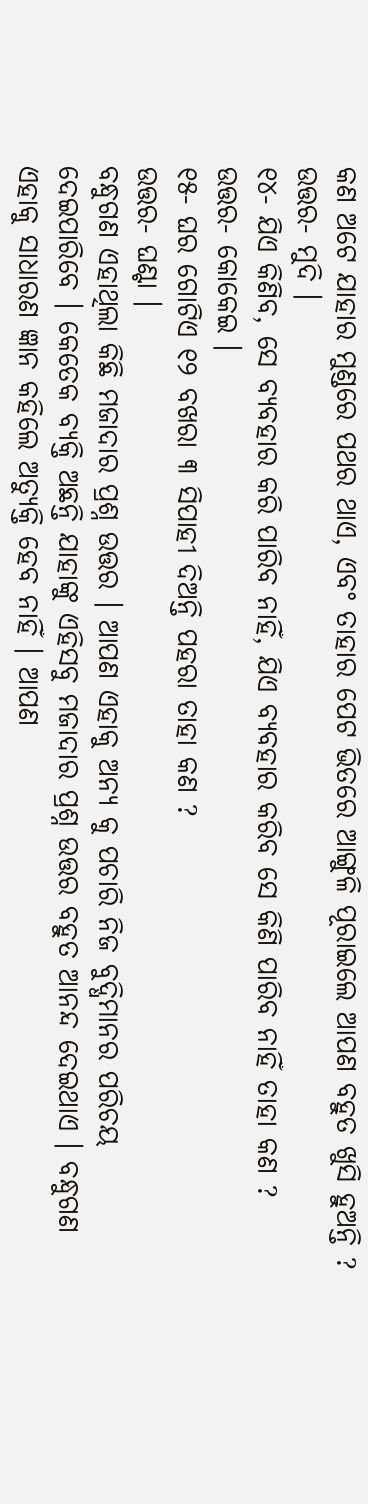କଣ ଅଟେ ଯାହାର ମୁଣ୍ଡରେ ପଥର ଥାଏ, ଏବଂ ତାହାର ପେଟ ଭିତରେ ଆଙ୍ଗୁଳି ପୂରାଇଲେ ଆପଣ ବହୁତ ଖୁସି ହୁଅନ୍ତି ?
ଉତ୍ତର- ମୁଦି ।
୧୪- ଯିଏ କିଣିବ, ସେ ବ୍ୟବହାର କରି ପାରିବ ନାହିଁ, ଯିଏ ବ୍ୟବହାର କରିବ ସେ କିଣି ପାରିବ ନାହିଁ ତାହା କଣ ?
ଉତ୍ତର- କୋକେଇ ।
୧୫- ଘର ଗୋଟିଏ ୧୨ ବଖରା ୩ ସିପାହୀ ଦିଅନ୍ତି ପହରା ତାହା କଣ ?
ଉତ୍ତର- ଘଣ୍ଟା ।
ବନ୍ଧୁଗଣ ଏହାଥିଲା କିଛି ମଜାଦାର ପ୍ରଶ୍ନ ଉତ୍ତର । ଆପଣ ଏହାକୁ ଅନ୍ୟ କୁ ପଚାରି ନିଜ ବୁଦ୍ଧିମାନର ପରିଚୟ ଦେଇପାରିବେ । କେତେକ ବ୍ୟକ୍ତି ଅଛନ୍ତି ଯାହାଙ୍କୁ ଏହିସବୁ ମଜାଦାର ପ୍ରଶ୍ନ ଉତ୍ତର ବହୁତ ଆନନ୍ଦ ଦେଇଥାଏ । ବନ୍ଧୁଗଣ ଏହାକୁ ସାଧାରଣ ଜ୍ଞାନ କହିଲେ ଅତ୍ଯୁକ୍ତି ହେବ ନାହିଁ । ଆପଣ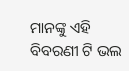ମାନଙ୍କୁ ଏହି ବିବରଣୀ ଟି ଭଲ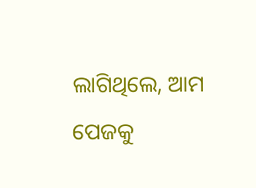ଲାଗିଥିଲେ, ଆମ ପେଜକୁ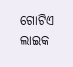ଗୋଟିଏ ଲାଇକ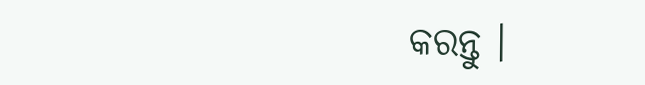କରନ୍ତୁ ।